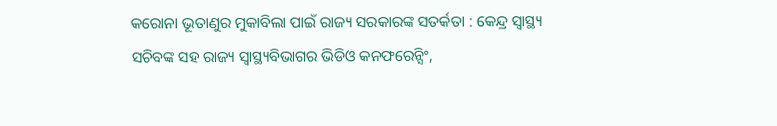କରୋନା ଭୂତାଣୁର ମୁକାବିଲା ପାଇଁ ରାଜ୍ୟ ସରକାରଙ୍କ ସତର୍କତା : କେନ୍ଦ୍ର ସ୍ୱାସ୍ଥ୍ୟ ସଚିବଙ୍କ ସହ ରାଜ୍ୟ ସ୍ୱାସ୍ଥ୍ୟବିଭାଗର ଭିଡିଓ କନଫରେନ୍ସିଂ,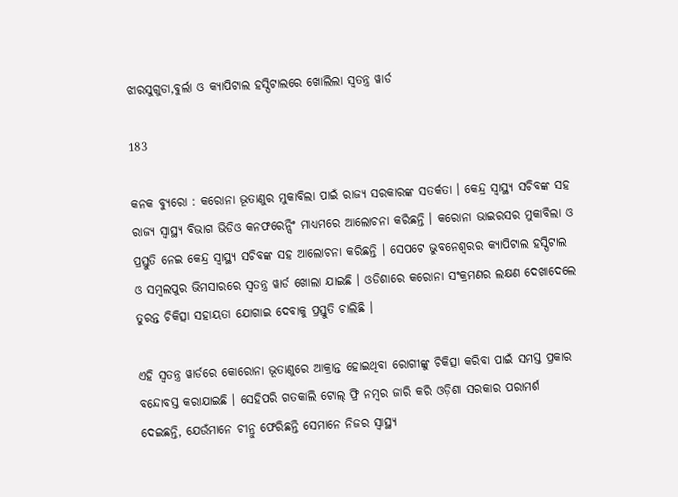ଝାରସୁଗୁଡା,ବୁର୍ଲା ଓ କ୍ୟାପିଟାଲ ହସ୍ପିଟାଲରେ ଖୋଲିଲା ସ୍ୱତନ୍ତ୍ର ୱାର୍ଡ

183

କନକ ବ୍ୟୁରୋ : କରୋନା ଭୂତାଣୁର ମୁକାବିଲା ପାଇଁ ରାଜ୍ୟ ସରକାରଙ୍କ ସତର୍କତା । କେନ୍ଦ୍ର ସ୍ୱାସ୍ଥ୍ୟ ସଚିବଙ୍କ ସହ ରାଜ୍ୟ ସ୍ୱାସ୍ଥ୍ୟ ବିଭାଗ ଭିଡିଓ କନଫରେନ୍ସିଂ ମାଧ୍ୟମରେ ଆଲୋଚନା କରିଛନ୍ତି । କରୋନା ଭାଇରସର ମୁକାବିଲା ଓ ପ୍ରସ୍ତୁତି ନେଇ କେନ୍ଦ୍ର ସ୍ୱାସ୍ଥ୍ୟ ସଚିବଙ୍କ ସହ ଆଲୋଚନା କରିଛନ୍ତି । ସେପଟେ ଭୁବନେଶ୍ୱରର କ୍ୟାପିଟାଲ ହସ୍ପିଟାଲ ଓ ସମ୍ବଲପୁର ଭିମସାରରେ ସ୍ୱତନ୍ତ୍ର ୱାର୍ଡ ଖୋଲା ଯାଇଛି । ଓଡିଶାରେ କରୋନା ସଂକ୍ରମଣର ଲକ୍ଷଣ ଦେଖାଦେଲେ ତୁରନ୍ତ ଚିକିତ୍ସା ସହାୟତା ଯୋଗାଇ ଦେବାକୁ ପ୍ରସ୍ତୁତି ଚାଲିଛି ।

ଏହି ସ୍ୱତନ୍ତ୍ର ୱାର୍ଡରେ କୋରୋନା ଭୂତାଣୁରେ ଆକ୍ରାନ୍ତ ହୋଇଥିବା ରୋଗୀଙ୍କୁ ଚିକିତ୍ସା କରିବା ପାଇଁ ସମସ୍ତ ପ୍ରକାର ବନ୍ଦୋବସ୍ତ କରାଯାଇଛି । ସେହିପରି ଗତକାଲି ଟୋଲ୍ ଫ୍ରି ନମ୍ବର ଜାରି କରି ଓଡ଼ିଶା ସରକାର ପରାମର୍ଶ ଦେଇଛନ୍ତି, ଯେଉଁମାନେ ଚୀନ୍ରୁ ଫେରିଛନ୍ତି ସେମାନେ ନିଜର ସ୍ୱାସ୍ଥ୍ୟ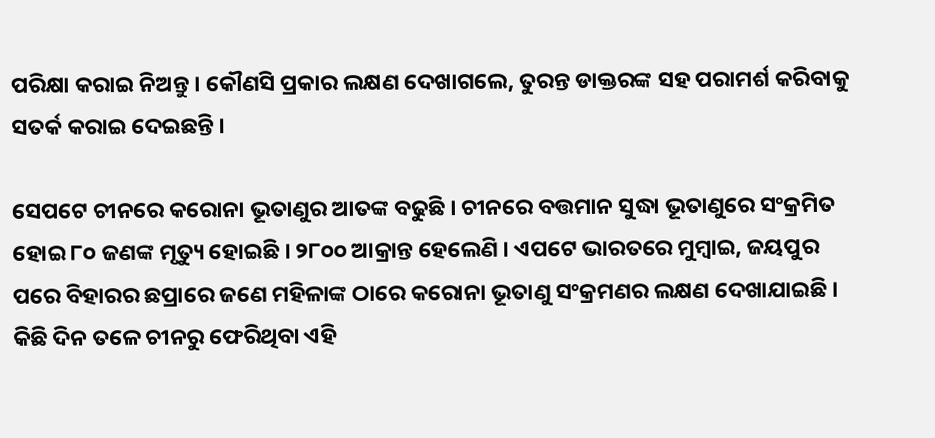ପରିକ୍ଷା କରାଇ ନିଅନ୍ତୁ । କୌଣସି ପ୍ରକାର ଲକ୍ଷଣ ଦେଖାଗଲେ, ତୁରନ୍ତ ଡାକ୍ତରଙ୍କ ସହ ପରାମର୍ଶ କରିବାକୁ ସତର୍କ କରାଇ ଦେଇଛନ୍ତି ।

ସେପଟେ ଚୀନରେ କରୋନା ଭୂତାଣୁର ଆତଙ୍କ ବଢୁଛି । ଚୀନରେ ବତ୍ତମାନ ସୁଦ୍ଧା ଭୂତାଣୁରେ ସଂକ୍ରମିତ ହୋଇ ୮୦ ଜଣଙ୍କ ମୃତ୍ୟୁ ହୋଇଛି । ୨୮୦୦ ଆକ୍ରାନ୍ତ ହେଲେଣି । ଏପଟେ ଭାରତରେ ମୁମ୍ବାଇ, ଜୟପୁର ପରେ ବିହାରର ଛପ୍ରାରେ ଜଣେ ମହିଳାଙ୍କ ଠାରେ କରୋନା ଭୂତାଣୁ ସଂକ୍ରମଣର ଲକ୍ଷଣ ଦେଖାଯାଇଛି । କିଛି ଦିନ ତଳେ ଚୀନରୁ ଫେରିଥିବା ଏହି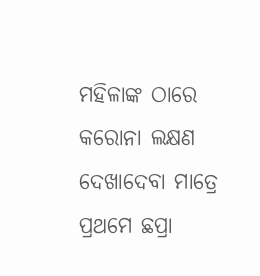ମହିଳାଙ୍କ ଠାରେ କରୋନା ଲକ୍ଷଣ ଦେଖାଦେବା ମାତ୍ରେ ପ୍ରଥମେ ଛପ୍ରା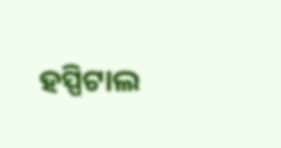ହସ୍ପିଟାଲ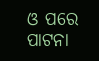ଓ ପରେ ପାଟନା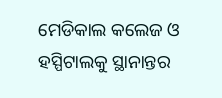ମେଡିକାଲ କଲେଜ ଓ ହସ୍ପିଟାଲକୁ ସ୍ଥାନାନ୍ତର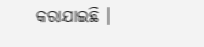କରାଯାଇଛି ।